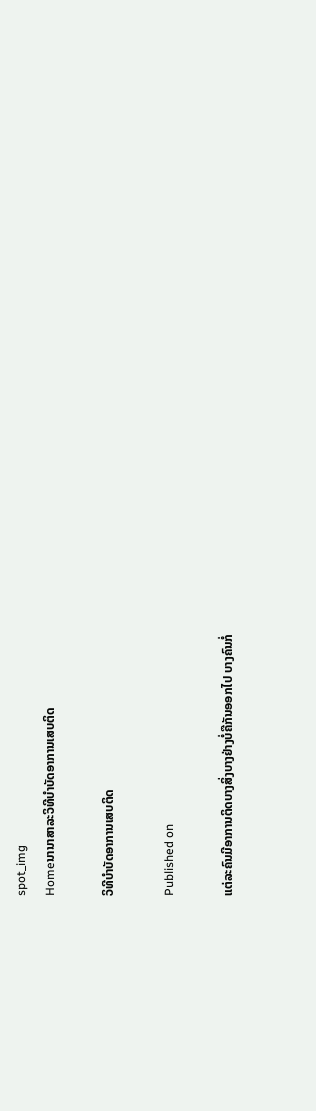spot_img
Homeນານາສາລະວິທີບຳບັດອາການເສບຕິດ

ວິທີບຳບັດອາການເສບຕິດ

Published on

ແຕ່ລະຄົນມີອາການຕິດບາງສິ່ງບາງຢ່າງບໍ່ຄືກັນອອກໄປ ບາງຄົນກໍ່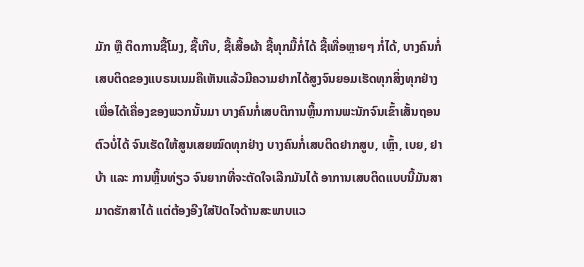ມັກ ຫຼື ຕິດການຊື້ໂມງ, ຊື້ເກີບ, ຊື້ເສື້ອຜ້າ ຊື້ທຸກມື້ກໍ່ໄດ້ ຊື້ເທື່ອຫຼາຍໆ ກໍ່ໄດ້, ບາງຄົນກໍ່ເສບຕິດຂອງແບຣນເນມຄືເຫັນແລ້ວມີຄວາມຢາກໄດ້ສູງຈົນຍອມເຮັດທຸກສິ່ງທຸກຢ່າງເພື່ອໄດ້ເຄື່ອງຂອງພວກນັ້ນມາ ບາງຄົນກໍ່ເສບຕິການຫຼິ້ນການພະນັກຈົນເຂົ້າເສັ້ນຖອນຕົວບໍ່ໄດ້ ຈົນເຮັດໃຫ້ສູນເສຍໝົດທຸກຢ່າງ ບາງຄົນກໍ່ເສບຕິດຢາກສູບ, ເຫຼົ້າ, ເບຍ, ຢາບ້າ ແລະ ການຫຼິ້ນທ່ຽວ ຈົນຍາກທີ່ຈະຕັດໃຈເລີກມັນໄດ້ ອາການເສບຕິດແບບນີ້ມັນສາມາດຮັກສາໄດ້ ແຕ່ຕ້ອງອີງໃສ່ປັດໄຈດ້ານສະພາບແວ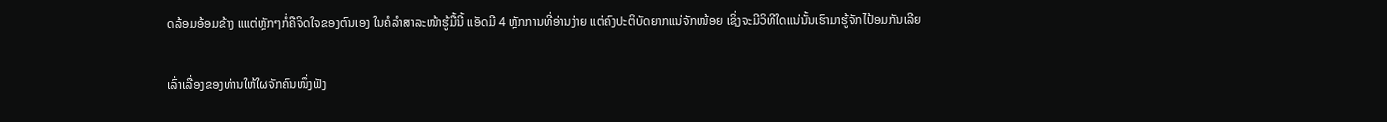ດລ້ອມອ້ອມຂ້າງ ແແຕ່ຫຼັກໆກໍ່ຄືຈິດໃຈຂອງຕົນເອງ ໃນຄໍລຳສາລະໜ້າຮູ້ມື້ນີ້ ແອັດມີ 4 ຫຼັກການທີ່ອ່ານງ່າຍ ແຕ່ຄົງປະຕິບັດຍາກແນ່ຈັກໜ້ອຍ ເຊິ່ງຈະມີວິທີໃດແນ່ນັ້ນເຮົາມາຮູ້ຈັກໄປ້ອມກັນເລີຍ

ເລົ່າເລື່ອງຂອງທ່ານໃຫ້ໃຜຈັກຄົນໜຶ່ງຟັງ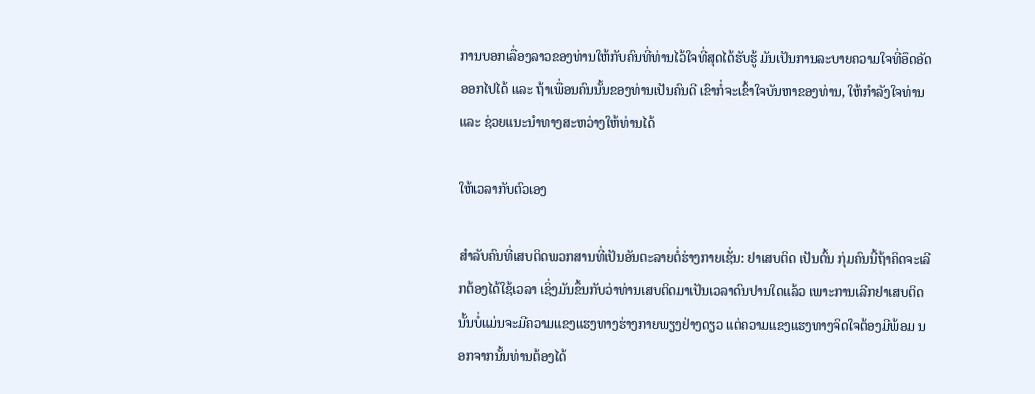ການບອກເລື່ອງລາວຂອງທ່ານໃຫ້ກັບຄົນທີ່ທ່ານໄວ້ໃຈທີ່ສຸດໄດ້ຮັບຮູ້ ມັນເປັນການລະບາຍຄວາມໃຈທີ່ອຶດອັດອອກໄປໄດ້ ແລະ ຖ້າເພື່ອນຄົນນັ້ນຂອງທ່ານເປັນຄົນດີ ເຂົາກໍ່ຈະເຂົ້າໃຈບັນຫາຂອງທ່ານ, ໃຫ້ກຳລັງໃຈທ່ານ ແລະ ຊ່ວຍແນະນຳທາງສະຫວ່າງໃຫ້ທ່ານໄດ້

ໃຫ້ເວລາກັບຕົວເອງ

ສຳລັບຄົນທີ່ເສບຕິດພວກສານທີ່ເປັນອັນຕະລາຍຕໍ່ຮ່າງກາຍເຊັ່ນ: ຢາເສບຕິດ ເປັນຕົ້ນ ກຸ່ມຄົນນີ້ຖ້າຄິດຈະເລີກຕ້ອງໄດ້ໃຊ້ເວລາ ເຊິ່ງມັນຂຶ້ນກັບວ່າທ່ານເສບຕິດມາເປັນເວລາດົນປານໃດແລ້ວ ເພາະການເລີກຢາເສບຕິດນັ້ນບໍ່ແມ່ນຈະມີຄວາມແຂງແຮງທາງຮ່າງກາຍພຽງຢ່າງດຽວ ແຕ່ຄວາມແຂງແຮງທາງຈິດໃຈຕ້ອງມີພ້ອມ ນອກຈາກນັ້ນທ່ານຕ້ອງໄດ້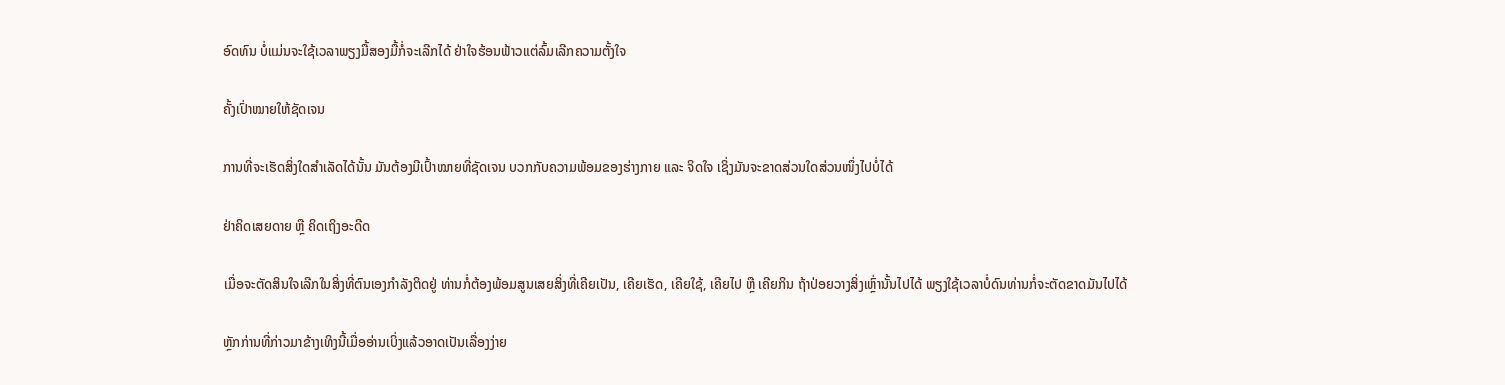ອົດທົນ ບໍ່ແມ່ນຈະໃຊ້ເວລາພຽງມື້ສອງມື້ກໍ່ຈະເລີກໄດ້ ຢ່າໃຈຮ້ອນຟ້າວແຕ່ລົ້ມເລີກຄວາມຕັ້ງໃຈ

ຄັ້ງເປົ່າໝາຍໃຫ້ຊັດເຈນ

ການທີ່ຈະເຮັດສິ່ງໃດສຳເລັດໄດ້ນັ້ນ ມັນຕ້ອງມີເປົ້າໝາຍທີ່ຊັດເຈນ ບວກກັບຄວາມພ້ອມຂອງຮ່າງກາຍ ແລະ ຈິດໃຈ ເຊິ່ງມັນຈະຂາດສ່ວນໃດສ່ວນໜຶ່ງໄປບໍ່ໄດ້

ຢ່າຄິດເສຍດາຍ ຫຼື ຄິດເຖິງອະດີດ

ເມື່ອຈະຕັດສິນໃຈເລີກໃນສິ່ງທີ່ຕົນເອງກຳລັງຕິດຢູ່ ທ່ານກໍ່ຕ້ອງພ້ອມສູນເສຍສິ່ງທີ່ເຄີຍເປັນ, ເຄີຍເຮັດ, ເຄີຍໃຊ້, ເຄີຍໄປ ຫຼື ເຄີຍກິນ ຖ້າປ່ອຍວາງສິ່ງເຫຼົ່ານັ້ນໄປໄດ້ ພຽງໃຊ້ເວລາບໍ່ດົນທ່ານກໍ່ຈະຕັດຂາດມັນໄປໄດ້

ຫຼັກກ່ານທີ່ກ່າວມາຂ້າງເທິງນີ້ເມື່ອອ່ານເບິ່ງແລ້ວອາດເປັນເລື່ອງງ່າຍ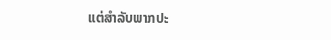ແຕ່ສຳລັບພາກປະ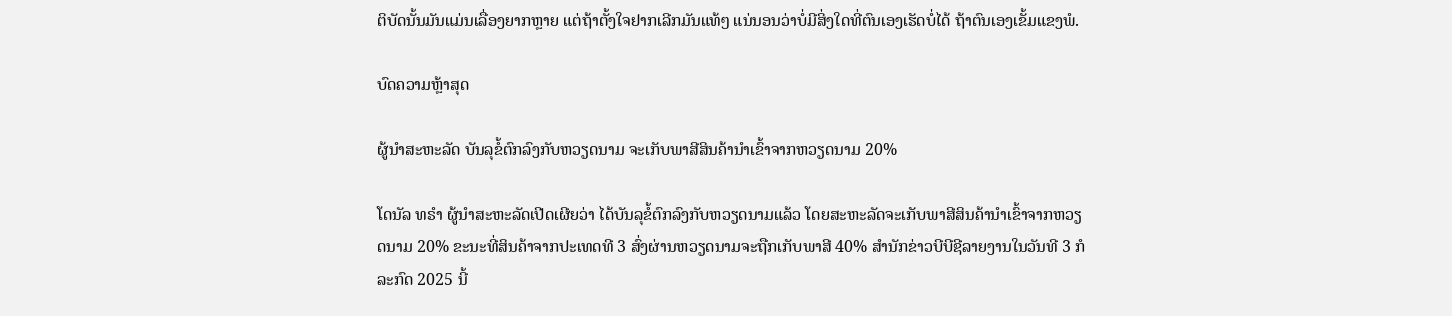ຕິບັດນັ້ນມັນແມ່ນເລື່ອງຍາກຫຼາຍ ແຕ່ຖ້າຕັ້ງໃຈຢາກເລີກມັນແທ້ໆ ແນ່ນອນວ່າບໍ່ມີສິ່ງໃດທີ່ຕົນເອງເຮັດບໍ່ໄດ້ ຖ້າຕົນເອງເຂັ້ມແຂງພໍ.

ບົດຄວາມຫຼ້າສຸດ

ຜູ້ນຳສະຫະລັດ ບັນລຸຂໍ້ຕົກລົງກັບຫວຽດນາມ ຈະເກັບພາສີສິນຄ້ານຳເຂົ້າຈາກຫວຽດນາມ 20%

ໂດນັລ ທຣຳ ຜູ້ນຳສະຫະລັດເປີດເຜີຍວ່າ ໄດ້ບັນລຸຂໍ້ຕົກລົງກັບຫວຽດນາມແລ້ວ ໂດຍສະຫະລັດຈະເກັບພາສີສິນຄ້ານຳເຂົ້າຈາກຫວຽດນາມ 20% ຂະນະທີ່ສິນຄ້າຈາກປະເທດທີ 3 ສົ່ງຜ່ານຫວຽດນາມຈະຖືກເກັບພາສີ 40% ສຳນັກຂ່າວບີບີຊີລາຍງານໃນວັນທີ 3 ກໍລະກົດ 2025 ນີ້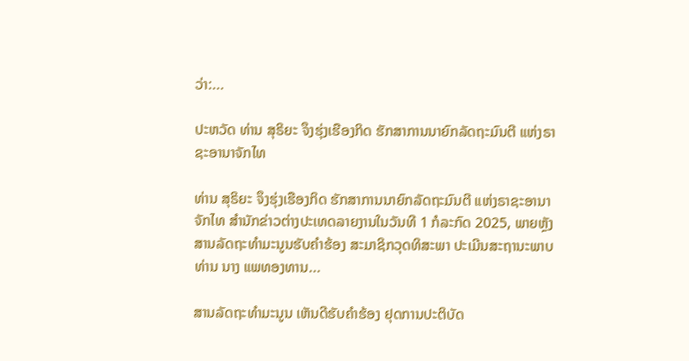ວ່າ:...

ປະຫວັດ ທ່ານ ສຸຣິຍະ ຈຶງຮຸ່ງເຮືອງກິດ ຮັກສາການນາຍົກລັດຖະມົນຕີ ແຫ່ງຣາຊະອານາຈັກໄທ

ທ່ານ ສຸຣິຍະ ຈຶງຮຸ່ງເຮືອງກິດ ຮັກສາການນາຍົກລັດຖະມົນຕີ ແຫ່ງຣາຊະອານາຈັກໄທ ສຳນັກຂ່າວຕ່າງປະເທດລາຍງານໃນວັນທີ 1 ກໍລະກົດ 2025, ພາຍຫຼັງສານລັດຖະທຳມະນູນຮັບຄຳຮ້ອງ ສະມາຊິກວຸດທິສະພາ ປະເມີນສະຖານະພາບ ທ່ານ ນາງ ແພທອງທານ...

ສານລັດຖະທຳມະນູນ ເຫັນດີຮັບຄຳຮ້ອງ ຢຸດການປະຕິບັດ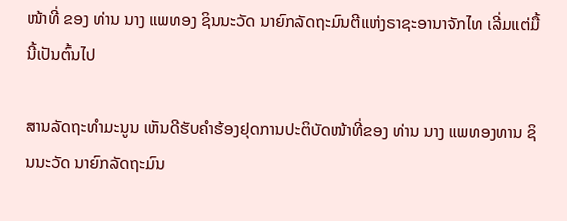ໜ້າທີ່ ຂອງ ທ່ານ ນາງ ແພທອງ ຊິນນະວັດ ນາຍົກລັດຖະມົນຕີແຫ່ງຣາຊະອານາຈັກໄທ ເລີ່ມແຕ່ມື້ນີ້ເປັນຕົ້ນໄປ

ສານລັດຖະທຳມະນູນ ເຫັນດີຮັບຄຳຮ້ອງຢຸດການປະຕິບັດໜ້າທີ່ຂອງ ທ່ານ ນາງ ແພທອງທານ ຊິນນະວັດ ນາຍົກລັດຖະມົນ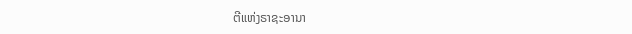ຕີແຫ່ງຣາຊະອານາ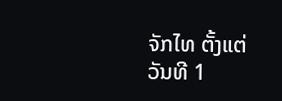ຈັກໄທ ຕັ້ງແຕ່ວັນທີ 1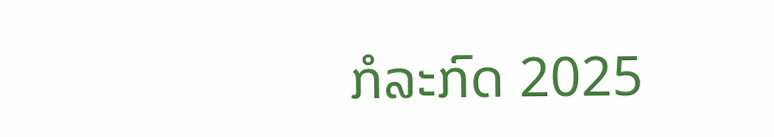ກໍລະກົດ 2025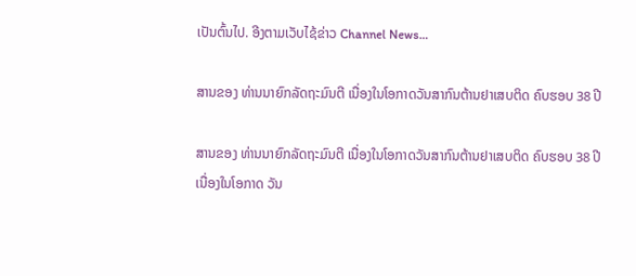ເປັນຕົ້ນໄປ. ອີງຕາມເວັບໄຊ້ຂ່າວ Channel News...

ສານຂອງ ທ່ານນາຍົກລັດຖະມົນຕີ ເນື່ອງໃນໂອກາດວັນສາກົນຕ້ານຢາເສບຕິດ ຄົບຮອບ 38 ປີ

ສານຂອງ ທ່ານນາຍົກລັດຖະມົນຕີ ເນື່ອງໃນໂອກາດວັນສາກົນຕ້ານຢາເສບຕິດ ຄົບຮອບ 38 ປີ ເນື່ອງໃນໂອກາດ ວັນ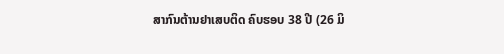ສາກົນຕ້ານຢາເສບຕິດ ຄົບຮອບ 38 ປີ (26 ມິ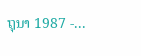ຖຸນາ 1987 -...